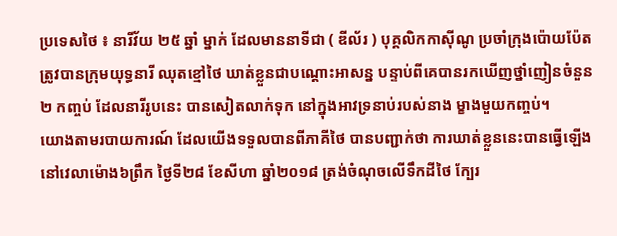ប្រទេសថៃ ៖ នារីវ័យ ២៥ ឆ្នាំ ម្នាក់ ដែលមាននាទីជា ( ឌីល័រ ) បុគ្គលិកកាស៊ីណូ ប្រចាំក្រុងប៉ោយប៉ែត ត្រូវបានក្រុមយុទ្ធនារី ឈុតខ្មៅថៃ ឃាត់ខ្លួនជាបណ្ដោះអាសន្ន បន្ទាប់ពីគេបានរកឃើញថ្នាំញៀនចំនួន ២ កញ្ចប់ ដែលនារីរូបនេះ បានសៀតលាក់ទុក នៅក្នុងអាវទ្រនាប់របស់នាង ម្ខាងមួយកញ្ចប់។
យោងតាមរបាយការណ៍ ដែលយើងទទួលបានពីភាគីថៃ បានបញ្ជាក់ថា ការឃាត់ខ្លួននេះបានធ្វើឡើង នៅវេលាម៉ោង៦ព្រឹក ថ្ងៃទី២៨ ខែសីហា ឆ្នាំ២០១៨ ត្រង់ចំណុចលើទឹកដីថៃ ក្បែរ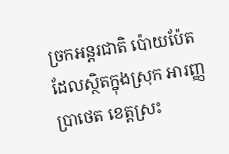ច្រកអន្តរជាតិ ប៉ោយប៉ែត ដែលស្ថិតក្នុងស្រុក អារញ្ញប្រាថេត ខេត្តស្រះ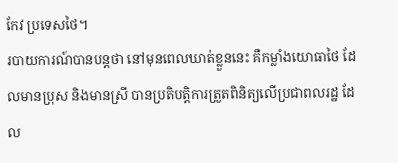កែវ ប្រទេសថៃ។
របាយការណ៍បានបន្តថា នៅមុនពេលឃាត់ខ្លួននេះ គឺកម្លាំងយោធាថៃ ដែលមានប្រុស និងមានស្រី បានប្រតិបត្តិការត្រួតពិនិត្យលើប្រជាពលរដ្ឋ ដែល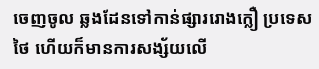ចេញចូល ឆ្លងដែនទៅកាន់ផ្សាររោងក្លឿ ប្រទេសថៃ ហើយក៏មានការសង្ស័យលើ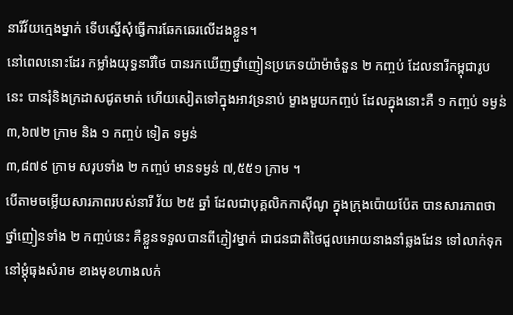នារីវ័យក្មេងម្នាក់ ទើបស្នើសុំធ្វើការឆែកឆេរលើដងខ្លួន។
នៅពេលនោះដែរ កម្លាំងយុទ្ធនារីថៃ បានរកឃើញថ្នាំញៀនប្រភេទយ៉ាម៉ាចំនួន ២ កញ្ចប់ ដែលនារីកម្ពុជារូបនេះ បានរុំនិងក្រដាសជូតមាត់ ហើយសៀតទៅក្នុងអាវទ្រនាប់ ម្ខាងមួយកញ្ចប់ ដែលក្នុងនោះគឺ ១ កញ្ចប់ ទម្ងន់ ៣,៦៧២ ក្រាម និង ១ កញ្ចប់ ទៀត ទម្ងន់
៣,៨៧៩ ក្រាម សរុបទាំង ២ កញ្ចប់ មានទម្ងន់ ៧,៥៥១ ក្រាម ។
បើតាមចម្លើយសារភាពរបស់នារី វ័យ ២៥ ឆ្នាំ ដែលជាបុគ្គលិកកាស៊ីណូ ក្នុងក្រុងប៉ោយប៉ែត បានសារភាពថា ថ្នាំញៀនទាំង ២ កញ្ចប់នេះ គឺខ្លួនទទួលបានពីភ្ញៀវម្នាក់ ជាជនជាតិថៃជួលអោយនាងនាំឆ្លងដែន ទៅលាក់ទុកនៅម្តុំធុងសំរាម ខាងមុខហាងលក់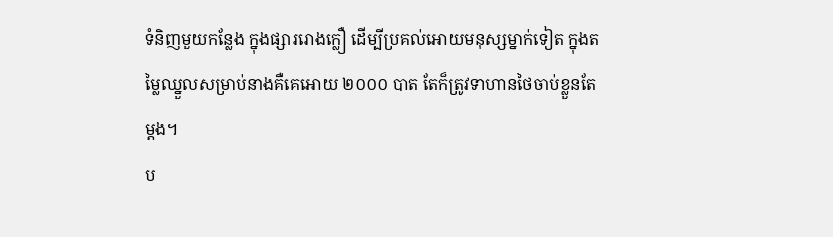ទំនិញមួយកន្លែង ក្នុងផ្សាររោងក្លឿ ដើម្បីប្រគល់អោយមនុស្សម្នាក់ទៀត ក្នុងតម្លៃឈ្នួលសម្រាប់នាងគឺគេអោយ ២០០០ បាត តែក៏ត្រូវទាហានថៃចាប់ខ្លួនតែម្តង។
ប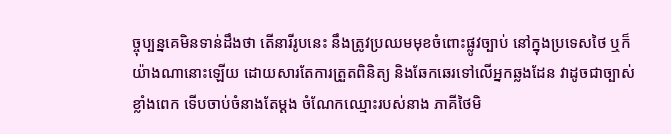ច្ចុប្បន្នគេមិនទាន់ដឹងថា តើនារីរូបនេះ នឹងត្រូវប្រឈមមុខចំពោះផ្លូវច្បាប់ នៅក្នុងប្រទេសថៃ ឬក៏យ៉ាងណានោះឡើយ ដោយសារតែការត្រួតពិនិត្យ និងឆែកឆេរទៅលើអ្នកឆ្លងដែន វាដូចជាច្បាស់ខ្លាំងពេក ទើបចាប់ចំនាងតែម្តង ចំណែកឈ្មោះរបស់នាង ភាគីថៃមិ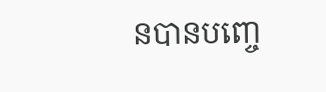នបានបញ្ចេ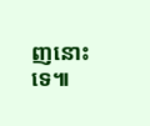ញនោះទេ៕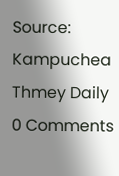Source: Kampuchea Thmey Daily
0 Comments